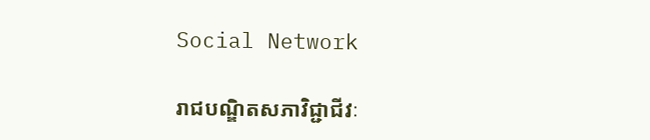Social Network

រាជបណ្ឌិតសភាវិជ្ជាជីវៈ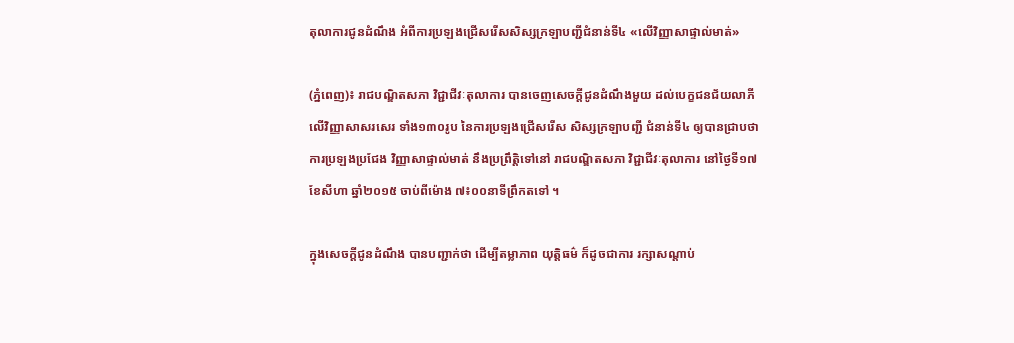តុលាការជូនដំណឹង អំពីការប្រឡងជ្រើសរើសសិស្សក្រឡាបញ្ជីជំនាន់ទី៤ «លើវិញ្ញាសាផ្ទាល់មាត់»

(ភ្នំពេញ)៖ រាជបណ្ឌិតសភា វិជ្ជាជីវៈតុលាការ បានចេញសេចក្តីជូនដំណឹងមួយ ដល់បេក្ខជនជ័យលាភី លើវិញ្ញាសាសរសេរ ទាំង១៣០រូប នៃការប្រឡងជ្រើសរើស សិស្សក្រឡាបញ្ជី ជំនាន់ទី៤ ឲ្យបានជ្រាបថា ការប្រឡងប្រជែង វិញ្ញាសាផ្ទាល់មាត់ នឹងប្រព្រឹត្តិទៅនៅ រាជបណ្ឌិតសភា វិជ្ជាជីវៈតុលាការ នៅថ្ងៃទី១៧ ខែសីហា ឆ្នាំ២០១៥ ចាប់ពីម៉ោង ៧៖០០នាទីព្រឹកតទៅ ។

ក្នុងសេចក្តីជូនដំណឹង បានបញ្ជាក់ថា ដើម្បីតម្លាភាព យុត្តិធម៌ ក៏ដូចជាការ រក្សាសណ្តាប់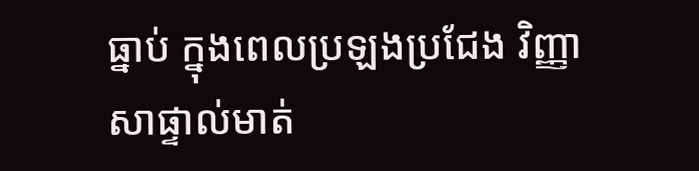ធ្នាប់ ក្នុងពេលប្រឡងប្រជែង វិញ្ញាសាផ្ទាល់មាត់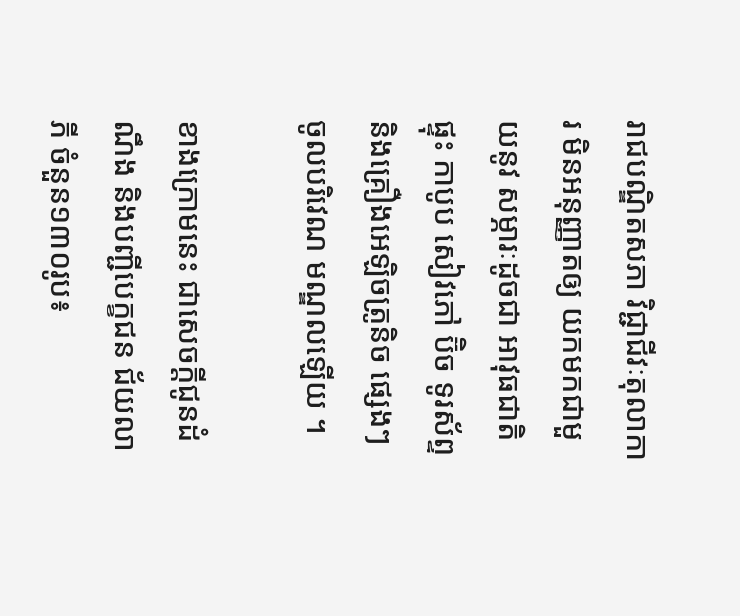រាជបណ្ឌិតសភា វិជ្ជាជីវៈតុលាការ មិនអនុញ្ញាតឲ្យ យកមកជាមួយនូវ សម្ភារៈដូចជា អាវុធជាតិផ្ទុះ កាបូប សៀវភៅ ប៊ិច ទូរស័ព្ទ និងគ្រឿងអេឡិចត្រូនិច ផ្សេងៗចូលបរិវេណ មណ្ឌលឡើយ ។

ខាងក្រោមនេះ ជាសេចក្តីជូនដំណឹង និងបញ្ជីបេក្ខជន ជ័យលាភី ចំនួន១៣០រូប៖